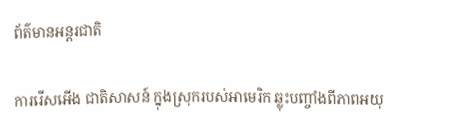ព័ត៌មានអន្តរជាតិ

ការរើសអើង ជាតិសាសន៍ ក្នុងស្រុករបស់អាមេរិក ឆ្លុះបញ្ចាំងពីភាពអយុ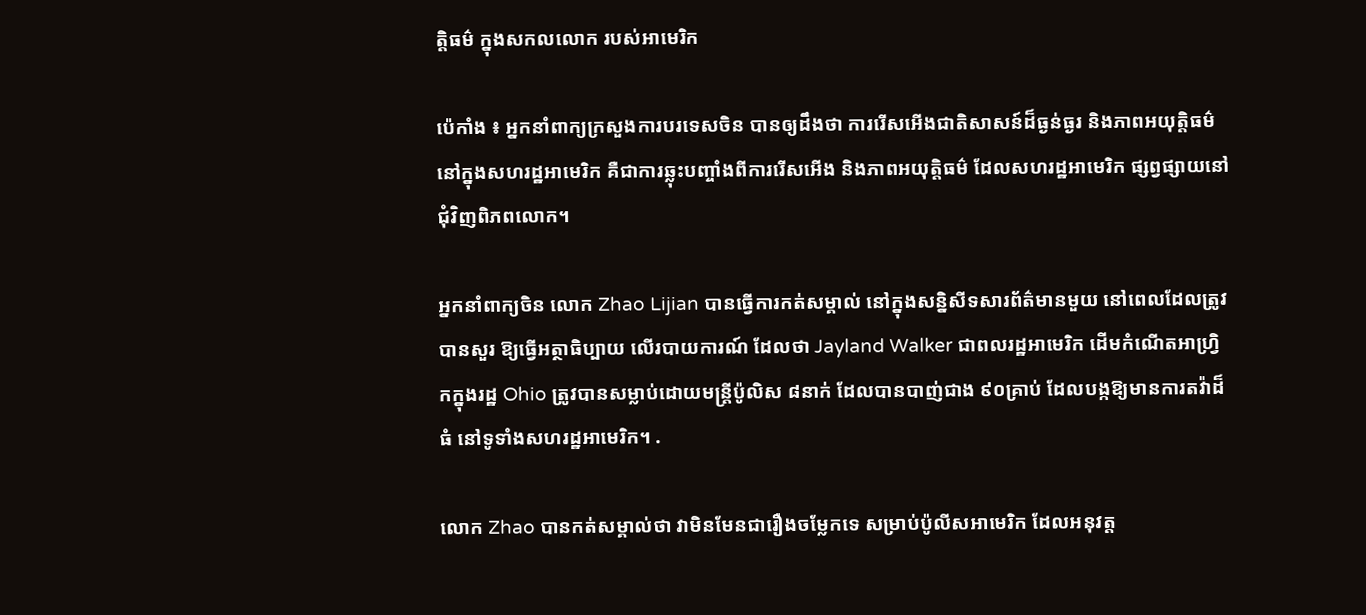ត្តិធម៌ ក្នុងសកលលោក របស់អាមេរិក

ប៉េកាំង ៖ អ្នកនាំពាក្យក្រសួងការបរទេសចិន បានឲ្យដឹងថា ការរើសអើងជាតិសាសន៍ដ៏ធ្ងន់ធ្ងរ និងភាពអយុត្តិធម៌ នៅក្នុងសហរដ្ឋអាមេរិក គឺជាការឆ្លុះបញ្ចាំងពីការរើសអើង និងភាពអយុត្តិធម៌ ដែលសហរដ្ឋអាមេរិក ផ្សព្វផ្សាយនៅជុំវិញពិភពលោក។

អ្នកនាំពាក្យចិន លោក Zhao Lijian បានធ្វើការកត់សម្គាល់ នៅក្នុងសន្និសីទសារព័ត៌មានមួយ នៅពេលដែលត្រូវបានសួរ ឱ្យធ្វើអត្ថាធិប្បាយ លើរបាយការណ៍ ដែលថា Jayland Walker ជាពលរដ្ឋអាមេរិក ដើមកំណើតអាហ្រ្វិកក្នុងរដ្ឋ Ohio ត្រូវបានសម្លាប់ដោយមន្ត្រីប៉ូលិស ៨នាក់ ដែលបានបាញ់ជាង ៩០គ្រាប់ ដែលបង្កឱ្យមានការតវ៉ាដ៏ធំ នៅទូទាំងសហរដ្ឋអាមេរិក។ .

លោក Zhao បានកត់សម្គាល់ថា វាមិនមែនជារឿងចម្លែកទេ សម្រាប់ប៉ូលីសអាមេរិក ដែលអនុវត្ត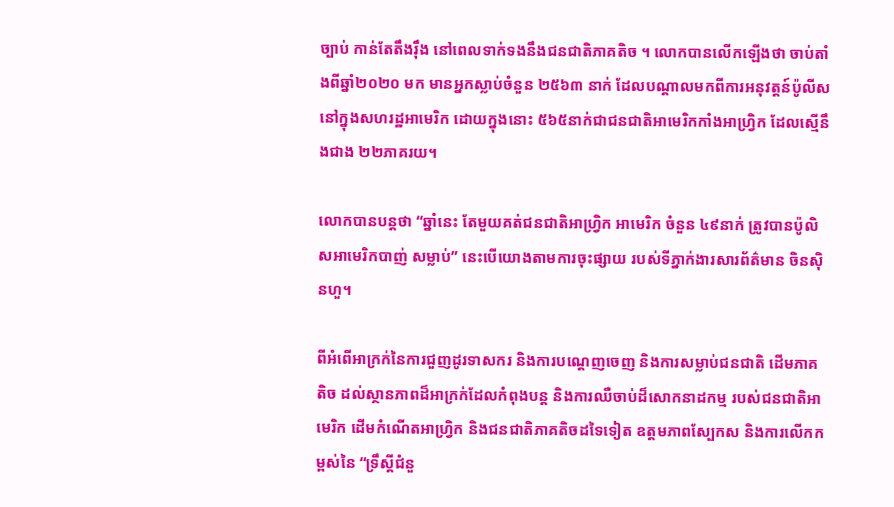ច្បាប់ កាន់តែតឹងរ៉ឹង នៅពេលទាក់ទងនឹងជនជាតិភាគតិច ។ លោកបានលើកឡើងថា ចាប់តាំងពីឆ្នាំ២០២០ មក មានអ្នកស្លាប់ចំនួន ២៥៦៣ នាក់ ដែលបណ្តាលមកពីការអនុវត្តន៍ប៉ូលីស នៅក្នុងសហរដ្ឋអាមេរិក ដោយក្នុងនោះ ៥៦៥នាក់ជាជនជាតិអាមេរិកកាំងអាហ្វ្រិក ដែលស្មើនឹងជាង ២២ភាគរយ។

លោកបានបន្ដថា “ឆ្នាំនេះ តែមួយគត់ជនជាតិអាហ្រ្វិក អាមេរិក ចំនួន ៤៩នាក់ ត្រូវបានប៉ូលិសអាមេរិកបាញ់ សម្លាប់” នេះបើយោងតាមការចុះផ្សាយ របស់ទីភ្នាក់ងារសារព័ត៌មាន ចិនស៊ិនហួ។

ពីអំពើអាក្រក់នៃការជួញដូរទាសករ និងការបណ្តេញចេញ និងការសម្លាប់ជនជាតិ ដើមភាគតិច ដល់ស្ថានភាពដ៏អាក្រក់ដែលកំពុងបន្ត និងការឈឺចាប់ដ៏សោកនាដកម្ម របស់ជនជាតិអាមេរិក ដើមកំណើតអាហ្រ្វិក និងជនជាតិភាគតិចដទៃទៀត ឧត្តមភាពស្បែកស និងការលើកកម្ពស់នៃ “ទ្រឹស្ដីជំនួ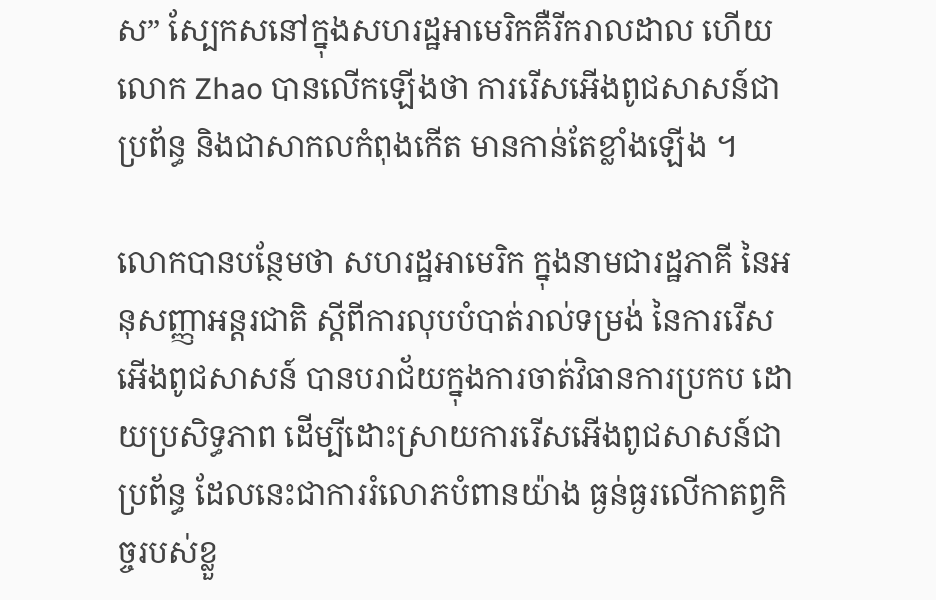ស” ស្បែកសនៅក្នុងសហរដ្ឋអាមេរិកគឺរីករាលដាល ហើយ លោក Zhao បានលើកឡើងថា ការរើសអើងពូជសាសន៍ជាប្រព័ន្ធ និងជាសាកលកំពុងកើត មានកាន់តែខ្លាំងឡើង ។

លោកបានបន្ថែមថា សហរដ្ឋអាមេរិក ក្នុងនាមជារដ្ឋភាគី នៃអនុសញ្ញាអន្តរជាតិ ស្តីពីការលុបបំបាត់រាល់ទម្រង់ នៃការរើសអើងពូជសាសន៍ បានបរាជ័យក្នុងការចាត់វិធានការប្រកប ដោយប្រសិទ្ធភាព ដើម្បីដោះស្រាយការរើសអើងពូជសាសន៍ជាប្រព័ន្ធ ដែលនេះជាការរំលោភបំពានយ៉ាង ធ្ងន់ធ្ងរលើកាតព្វកិច្ចរបស់ខ្លួ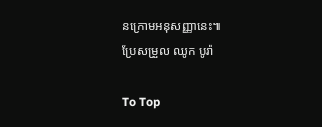នក្រោមអនុសញ្ញានេះ៕
ប្រែសម្រួល ឈូក បូរ៉ា

To Top